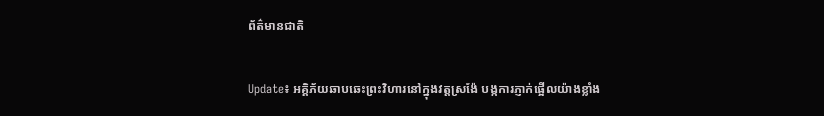ព័ត៌មានជាតិ

Update៖ អគ្គិភ័យឆាបឆេះព្រះវិហារនៅក្នុងវត្តស្រង៉ែ បង្កការភ្ញាក់ផ្អើលយ៉ាងខ្លាំង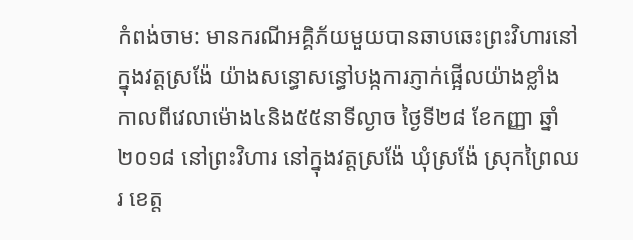កំពង់ចាម: មានករណីអគ្គិភ័យមួយបានឆាបឆេះព្រះវិហារនៅក្នុងវត្តស្រង៉ែ យ៉ាងសន្ធោសន្ធៅបង្កការភ្ញាក់ផ្អើលយ៉ាងខ្លាំង កាលពីវេលាម៉ោង៤និង៥៥នាទីល្ងាច ថ្ងៃទី២៨ ខែកញ្ញា ឆ្នាំ២០១៨ នៅព្រះវិហារ នៅក្នុងវត្តស្រង៉ែ ឃុំស្រង៉ែ ស្រុកព្រៃឈរ ខេត្ត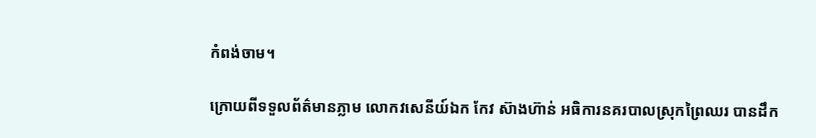កំពង់ចាម។

ក្រោយពីទទួលព័ត៌មានភ្លាម លោកវសេនីយ៍ឯក កែវ ស៊ាងហ៊ាន់ អធិការនគរបាលស្រុកព្រៃឈរ បានដឹក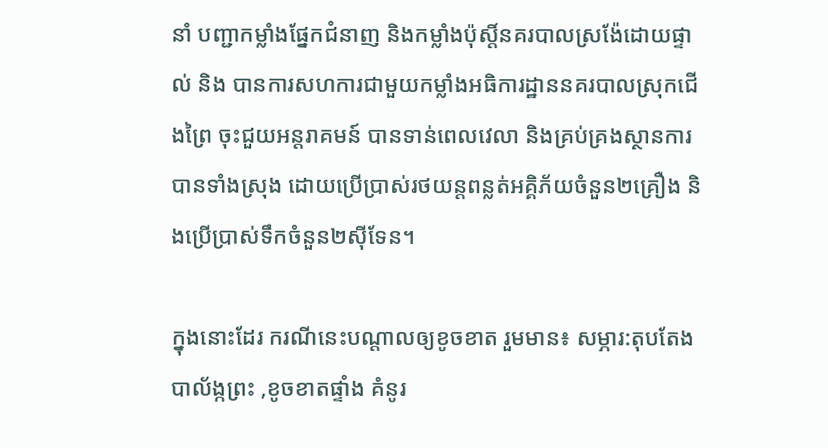នាំ បញ្ជាកម្លាំងផ្នែកជំនាញ និងកម្លាំងប៉ុស្តិ៍នគរបាលស្រង៉ែដោយផ្ទាល់ និង បានការសហការជាមួយកម្លាំងអធិការដ្ឋាននគរបាលស្រុកជើងព្រៃ ចុះជួយអន្តរាគមន៍ បានទាន់ពេលវេលា និងគ្រប់គ្រងស្ថានការបានទាំងស្រុង ដោយប្រើប្រាស់រថយន្តពន្លត់អគ្គិភ័យចំនួន២គ្រឿង និងប្រើប្រាស់ទឹកចំនួន២ស៊ីទែន។

ក្នុងនោះដែរ ករណីនេះបណ្តាលឲ្យខូចខាត រួមមាន៖ សម្ភារ:តុបតែង បាល័ង្កព្រះ ,ខូចខាតផ្ទាំង គំនូរ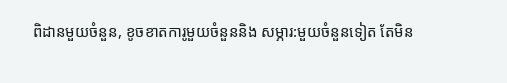ពិដានមួយចំនួន, ខូចខាតការូមួយចំនួននិង សម្ភារ:មួយចំនួនទៀត តែមិន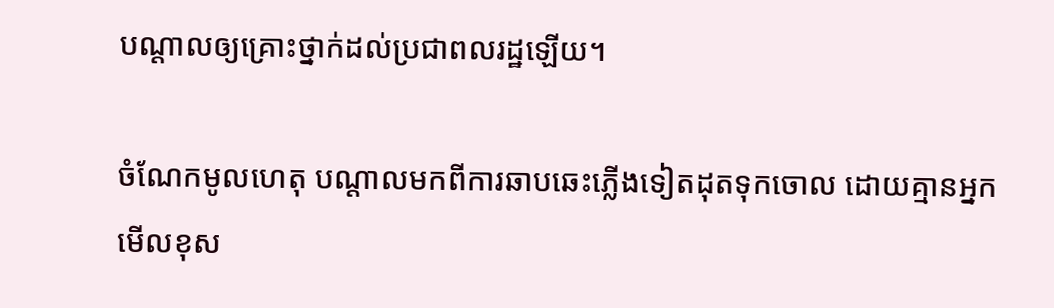បណ្តាលឲ្យគ្រោះថ្នាក់ដល់ប្រជាពលរដ្ឋឡើយ។

ចំណែកមូលហេតុ បណ្តាលមកពីការឆាបឆេះភ្លើងទៀតដុតទុកចោល ដោយគ្មានអ្នកមើលខុស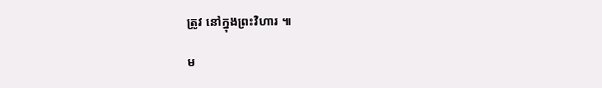ត្រូវ នៅក្នុងព្រះវិហារ ៕

ម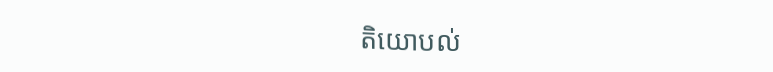តិយោបល់